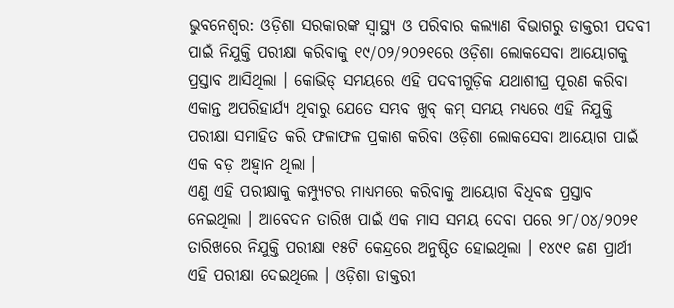ଭୁବନେଶ୍ୱର: ଓଡ଼ିଶା ସରକାରଙ୍କ ସ୍ୱାସ୍ଥ୍ୟ ଓ ପରିବାର କଲ୍ୟାଣ ବିଭାଗରୁ ଡାକ୍ତରୀ ପଦବୀ ପାଇଁ ନିଯୁକ୍ତି ପରୀକ୍ଷା କରିବାକୁ ୧୯/୦୨/୨୦୨୧ରେ ଓଡ଼ିଶା ଲୋକସେବା ଆୟୋଗକୁ ପ୍ରସ୍ତାବ ଆସିଥିଲା । କୋଭିଡ୍ ସମୟରେ ଏହି ପଦବୀଗୁଡ଼ିକ ଯଥାଶୀଘ୍ର ପୂରଣ କରିବା ଏକାନ୍ତ ଅପରିହାର୍ଯ୍ୟ ଥିବାରୁ ଯେତେ ସମ୍ଭବ ଖୁବ୍ କମ୍ ସମୟ ମଧ୍ୟରେ ଏହି ନିଯୁକ୍ତି ପରୀକ୍ଷା ସମାହିତ କରି ଫଳାଫଳ ପ୍ରକାଶ କରିବା ଓଡ଼ିଶା ଲୋକସେବା ଆୟୋଗ ପାଇଁ ଏକ ବଡ଼ ଅହ୍ୱାନ ଥିଲା ।
ଏଣୁ ଏହି ପରୀକ୍ଷାକୁ କମ୍ପ୍ୟୁଟର ମାଧ୍ୟମରେ କରିବାକୁ ଆୟୋଗ ବିଧିବଦ୍ଧ ପ୍ରସ୍ତାବ ନେଇଥିଲା । ଆବେଦନ ତାରିଖ ପାଇଁ ଏକ ମାସ ସମୟ ଦେବା ପରେ ୨୮/୦୪/୨୦୨୧ ତାରିଖରେ ନିଯୁକ୍ତି ପରୀକ୍ଷା ୧୫ଟି କେନ୍ଦ୍ରରେ ଅନୁଷ୍ଠିତ ହୋଇଥିଲା । ୧୪୯୧ ଜଣ ପ୍ରାର୍ଥୀ ଏହି ପରୀକ୍ଷା ଦେଇଥିଲେ । ଓଡ଼ିଶା ଡାକ୍ତରୀ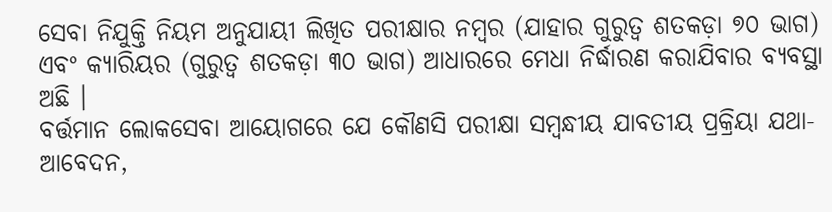ସେବା ନିଯୁକ୍ତି ନିୟମ ଅନୁଯାୟୀ ଲିଖିତ ପରୀକ୍ଷାର ନମ୍ବର (ଯାହାର ଗୁରୁତ୍ୱ ଶତକଡ଼ା ୭୦ ଭାଗ) ଏବଂ କ୍ୟାରିୟର (ଗୁରୁତ୍ୱ ଶତକଡ଼ା ୩୦ ଭାଗ) ଆଧାରରେ ମେଧା ନିର୍ଦ୍ଧାରଣ କରାଯିବାର ବ୍ୟବସ୍ଥା ଅଛି ।
ବର୍ତ୍ତମାନ ଲୋକସେବା ଆୟୋଗରେ ଯେ କୌଣସି ପରୀକ୍ଷା ସମ୍ବନ୍ଧୀୟ ଯାବତୀୟ ପ୍ରକ୍ରିୟା ଯଥା-ଆବେଦନ,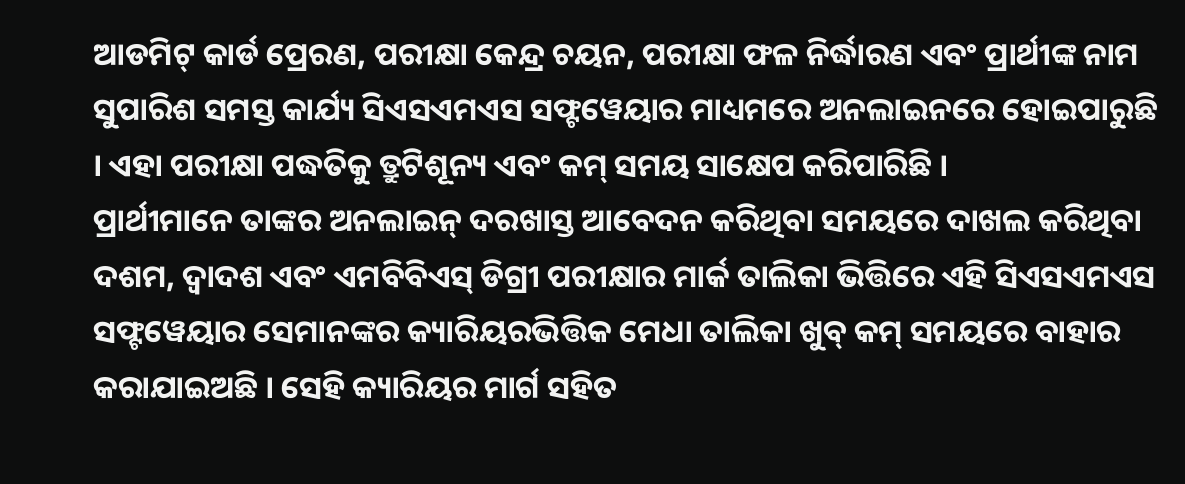ଆଡମିଟ୍ କାର୍ଡ ପ୍ରେରଣ, ପରୀକ୍ଷା କେନ୍ଦ୍ର ଚୟନ, ପରୀକ୍ଷା ଫଳ ନିର୍ଦ୍ଧାରଣ ଏବଂ ପ୍ରାର୍ଥୀଙ୍କ ନାମ ସୁପାରିଶ ସମସ୍ତ କାର୍ଯ୍ୟ ସିଏସଏମଏସ ସଫ୍ଟୱେୟାର ମାଧ୍ୟମରେ ଅନଲାଇନରେ ହୋଇପାରୁଛି । ଏହା ପରୀକ୍ଷା ପଦ୍ଧତିକୁ ତ୍ରୁଟିଶୂନ୍ୟ ଏବଂ କମ୍ ସମୟ ସାକ୍ଷେପ କରିପାରିଛି ।
ପ୍ରାର୍ଥୀମାନେ ତାଙ୍କର ଅନଲାଇନ୍ ଦରଖାସ୍ତ ଆବେଦନ କରିଥିବା ସମୟରେ ଦାଖଲ କରିଥିବା ଦଶମ, ଦ୍ୱାଦଶ ଏବଂ ଏମବିବିଏସ୍ ଡିଗ୍ରୀ ପରୀକ୍ଷାର ମାର୍କ ତାଲିକା ଭିତ୍ତିରେ ଏହି ସିଏସଏମଏସ ସଫ୍ଟୱେୟାର ସେମାନଙ୍କର କ୍ୟାରିୟରଭିତ୍ତିକ ମେଧା ତାଲିକା ଖୁବ୍ କମ୍ ସମୟରେ ବାହାର କରାଯାଇଅଛି । ସେହି କ୍ୟାରିୟର ମାର୍ଗ ସହିତ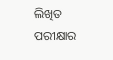ଲିଖିତ ପରୀକ୍ଷାର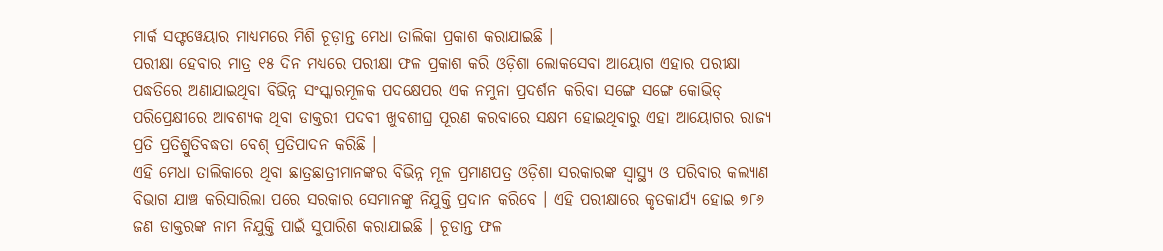ମାର୍କ ସଫ୍ଟୱେୟାର ମାଧ୍ୟମରେ ମିଶି ଚୂଡ଼ାନ୍ତ ମେଧା ତାଲିକା ପ୍ରକାଶ କରାଯାଇଛି ।
ପରୀକ୍ଷା ହେବାର ମାତ୍ର ୧୫ ଦିନ ମଧ୍ୟରେ ପରୀକ୍ଷା ଫଳ ପ୍ରକାଶ କରି ଓଡ଼ିଶା ଲୋକସେବା ଆୟୋଗ ଏହାର ପରୀକ୍ଷା ପଦ୍ଧତିରେ ଅଣାଯାଇଥିବା ବିଭିନ୍ନ ସଂସ୍କାରମୂଳକ ପଦକ୍ଷେପର ଏକ ନମୁନା ପ୍ରଦର୍ଶନ କରିବା ସଙ୍ଗେ ସଙ୍ଗେ କୋଭିଡ୍ ପରିପ୍ରେକ୍ଷୀରେ ଆବଶ୍ୟକ ଥିବା ଡାକ୍ତରୀ ପଦବୀ ଖୁବଶୀଘ୍ର ପୂରଣ କରବାରେ ସକ୍ଷମ ହୋଇଥିବାରୁ ଏହା ଆୟୋଗର ରାଜ୍ୟ ପ୍ରତି ପ୍ରତିଶ୍ରୁତିବଦ୍ଧତା ବେଶ୍ ପ୍ରତିପାଦନ କରିଛି ।
ଏହି ମେଧା ତାଲିକାରେ ଥିବା ଛାତ୍ରଛାତ୍ରୀମାନଙ୍କର ବିଭିନ୍ନ ମୂଳ ପ୍ରମାଣପତ୍ର ଓଡ଼ିଶା ସରକାରଙ୍କ ସ୍ୱାସ୍ଥ୍ୟ ଓ ପରିବାର କଲ୍ୟାଣ ବିଭାଗ ଯାଞ୍ଚ କରିସାରିଲା ପରେ ସରକାର ସେମାନଙ୍କୁ ନିଯୁକ୍ତି ପ୍ରଦାନ କରିବେ । ଏହି ପରୀକ୍ଷାରେ କୃତକାର୍ଯ୍ୟ ହୋଇ ୭୮୬ ଜଣ ଡାକ୍ତରଙ୍କ ନାମ ନିଯୁକ୍ତି ପାଇଁ ସୁପାରିଶ କରାଯାଇଛି । ଚୂଡାନ୍ତ ଫଳ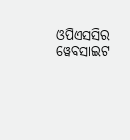ଓପିଏସସିର ୱେବସାଇଟ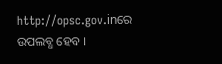http://opsc.gov.inରେ ଉପଲବ୍ଧ ହେବ ।